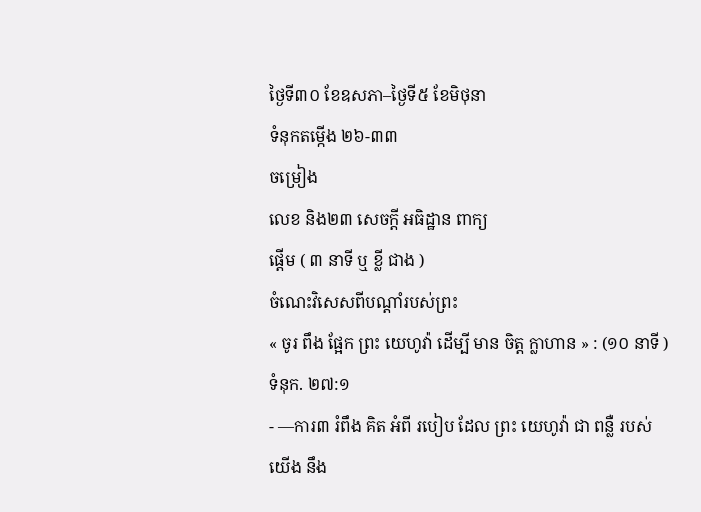ថ្ងៃទី៣០ ខែឧសភា–ថ្ងៃទី៥ ខែមិថុនា
ទំនុកតម្កើង ២៦-៣៣
ចម្រៀង
លេខ និង២៣ សេចក្ដី អធិដ្ឋាន ពាក្យ
ផ្ដើម ( ៣ នាទី ឬ ខ្លី ជាង )
ចំណេះវិសេសពីបណ្ដាំរបស់ព្រះ
« ចូរ ពឹង ផ្អែក ព្រះ យេហូវ៉ា ដើម្បី មាន ចិត្ដ ក្លាហាន » : (១០ នាទី ) ទំនុក. ២៧:១
- —ការ៣ រំពឹង គិត អំពី របៀប ដែល ព្រះ យេហូវ៉ា ជា ពន្លឺ របស់ យើង នឹង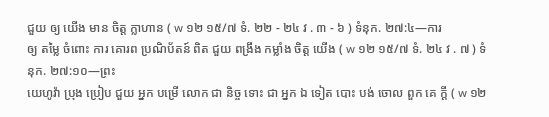ជួយ ឲ្យ យើង មាន ចិត្ដ ក្លាហាន ( w ១២ ១៥/៧ ទំ. ២២ - ២៤ វ . ៣ - ៦ ) ទំនុក. ២៧:៤—ការ
ឲ្យ តម្លៃ ចំពោះ ការ គោរព ប្រណិប័តន៍ ពិត ជួយ ពង្រឹង កម្លាំង ចិត្ដ យើង ( w ១២ ១៥/៧ ទំ. ២៤ វ . ៧ ) ទំនុក. ២៧:១០—ព្រះ
យេហូវ៉ា ប្រុង ប្រៀប ជួយ អ្នក បម្រើ លោក ជា និច្ច ទោះ ជា អ្នក ឯ ទៀត បោះ បង់ ចោល ពួក គេ ក្ដី ( w ១២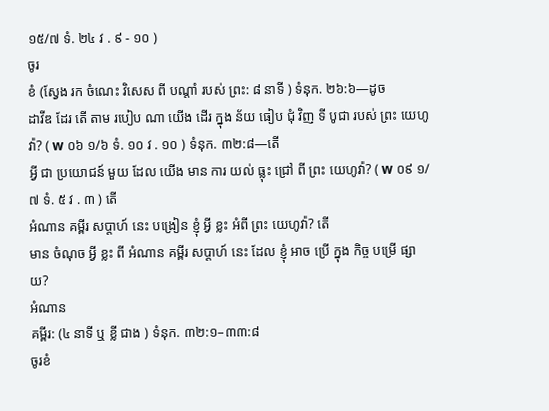១៥/៧ ទំ. ២៤ វ . ៩ - ១០ )
ចូរ
ខំ (ស្វែង រក ចំណេះ វិសេស ពី បណ្ដាំ របស់ ព្រះ: ៨ នាទី ) ទំនុក. ២៦:៦—ដូច
ដាវីឌ ដែរ តើ តាម របៀប ណា យើង ដើរ ក្នុង ន័យ ធៀប ជុំ វិញ ទី បូជា របស់ ព្រះ យេហូវ៉ា? ( w ០៦ ១/៦ ទំ. ១០ វ . ១០ ) ទំនុក. ៣២:៨—តើ
អ្វី ជា ប្រយោជន៍ មួយ ដែល យើង មាន ការ យល់ ធ្លុះ ជ្រៅ ពី ព្រះ យេហូវ៉ា? ( w ០៩ ១/៧ ទំ. ៥ វ . ៣ ) តើ
អំណាន គម្ពីរ សប្ដាហ៍ នេះ បង្រៀន ខ្ញុំ អ្វី ខ្លះ អំពី ព្រះ យេហូវ៉ា? តើ
មាន ចំណុច អ្វី ខ្លះ ពី អំណាន គម្ពីរ សប្ដាហ៍ នេះ ដែល ខ្ញុំ អាច ប្រើ ក្នុង កិច្ច បម្រើ ផ្សាយ?
អំណាន
គម្ពីរ: (៤ នាទី ឬ ខ្លី ជាង ) ទំនុក. ៣២:១–៣៣:៨
ចូរខំ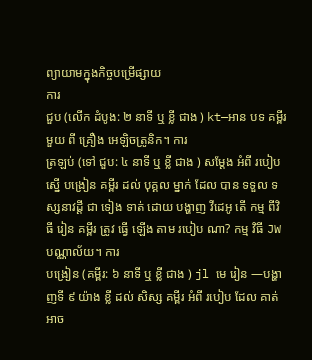ព្យាយាមក្នុងកិច្ចបម្រើផ្សាយ
ការ
ជួប (លើក ដំបូង: ២ នាទី ឬ ខ្លី ជាង ) kt—អាន បទ គម្ពីរ មួយ ពី គ្រឿង អេឡិចត្រូនិក។ ការ
ត្រឡប់ (ទៅ ជួប: ៤ នាទី ឬ ខ្លី ជាង ) សម្ដែង អំពី របៀប ស្នើ បង្រៀន គម្ពីរ ដល់ បុគ្គល ម្នាក់ ដែល បាន ទទួល ទស្សនាវដ្ដី ជា ទៀង ទាត់ ដោយ បង្ហាញ វីដេអូ តើ កម្ម ពីវិធី រៀន គម្ពីរ ត្រូវ ធ្វើ ឡើង តាម របៀប ណា? កម្ម វិធី JW បណ្ណាល័យ។ ការ
បង្រៀន (គម្ពីរ: ៦ នាទី ឬ ខ្លី ជាង ) jl មេ រៀន —បង្ហាញទី ៩ យ៉ាង ខ្លី ដល់ សិស្ស គម្ពីរ អំពី របៀប ដែល គាត់ អាច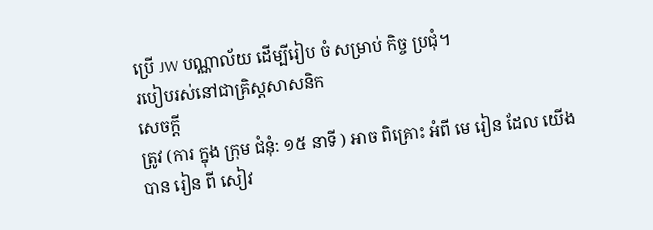ប្រើ JW បណ្ណាល័យ ដើម្បីរៀប ចំ សម្រាប់ កិច្ច ប្រជុំ។
របៀបរស់នៅជាគ្រិស្ដសាសនិក
សេចក្ដី
ត្រូវ (ការ ក្នុង ក្រុម ជំនុំ: ១៥ នាទី ) អាច ពិគ្រោះ អំពី មេ រៀន ដែល យើង បាន រៀន ពី សៀវ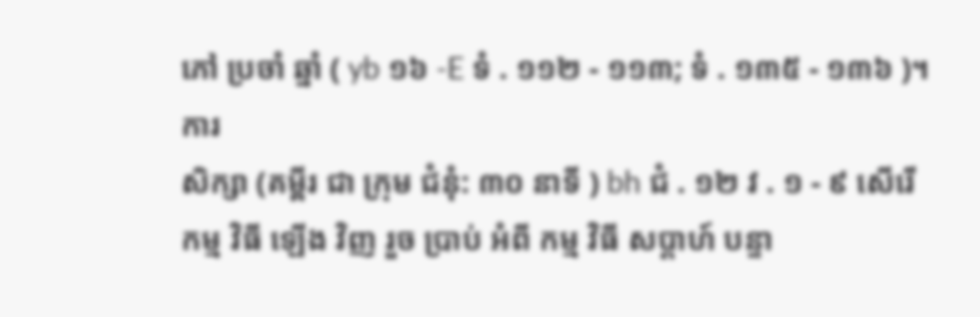ភៅ ប្រចាំ ឆ្នាំ ( yb ១៦ -E ទំ . ១១២ - ១១៣; ទំ . ១៣៥ - ១៣៦ )។ ការ
សិក្សា (គម្ពីរ ជា ក្រុម ជំនុំ: ៣០ នាទី ) bh ជំ . ១២ វ . ១ - ៩ សើរើ
កម្ម វិធី ឡើង វិញ រួច ប្រាប់ អំពី កម្ម វិធី សប្ដាហ៍ បន្ទា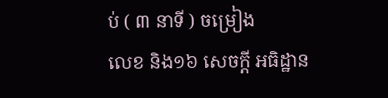ប់ ( ៣ នាទី ) ចម្រៀង
លេខ និង១៦ សេចក្ដី អធិដ្ឋាន